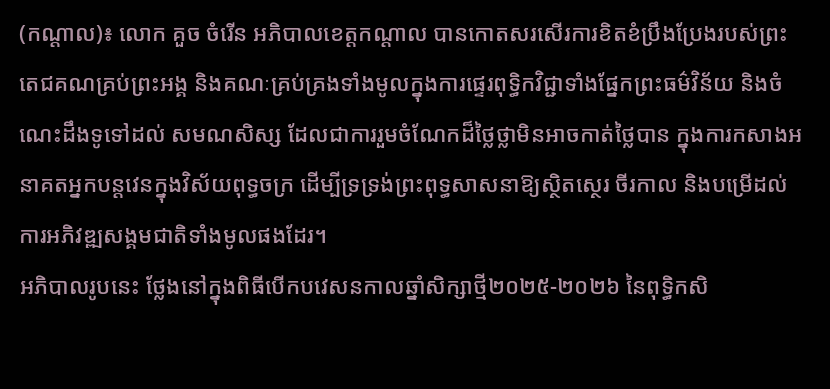(កណ្ដាល)៖ លោក គួច ចំរើន អភិបាលខេត្តកណ្ដាល បានកោតសរសើរការខិតខំប្រឹងប្រែងរបស់ព្រះតេជគណគ្រប់ព្រះអង្គ និងគណៈគ្រប់គ្រងទាំងមូលក្នុងការផ្ទេរពុទ្ធិកវិជ្ជាទាំងផ្នែកព្រះធម៌វិន័យ និងចំណេះដឹងទូទៅដល់ សមណសិស្ស ដែលជាការរួមចំណែកដ៏ថ្លៃថ្លាមិនអាចកាត់ថ្លៃបាន ក្នុងការកសាងអនាគតអ្នកបន្តវេនក្នុងវិស័យពុទ្ធចក្រ ដើម្បីទ្រទ្រង់ព្រះពុទ្ធសាសនាឱ្យស្ថិតស្ថេរ ចីរកាល និងបម្រើដល់ការអភិវឌ្ឍសង្គមជាតិទាំងមូលផងដែរ។
អភិបាលរូបនេះ ថ្លែងនៅក្នុងពិធីបើកបវេសនកាលឆ្នាំសិក្សាថ្មី២០២៥-២០២៦ នៃពុទ្ធិកសិ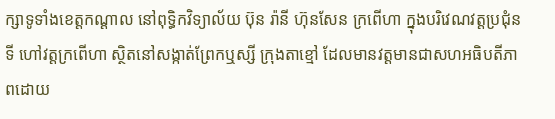ក្សាទូទាំងខេត្តកណ្ដាល នៅពុទ្ធិកវិទ្យាល័យ ប៊ុន រ៉ានី ហ៊ុនសែន ក្រពើហា ក្នុងបរិវេណវត្តប្រជុំនទី ហៅវត្តក្រពើហា ស្ថិតនៅសង្កាត់ព្រែកឬស្សី ក្រុងតាខ្មៅ ដែលមានវត្តមានជាសហអធិបតីភាពដោយ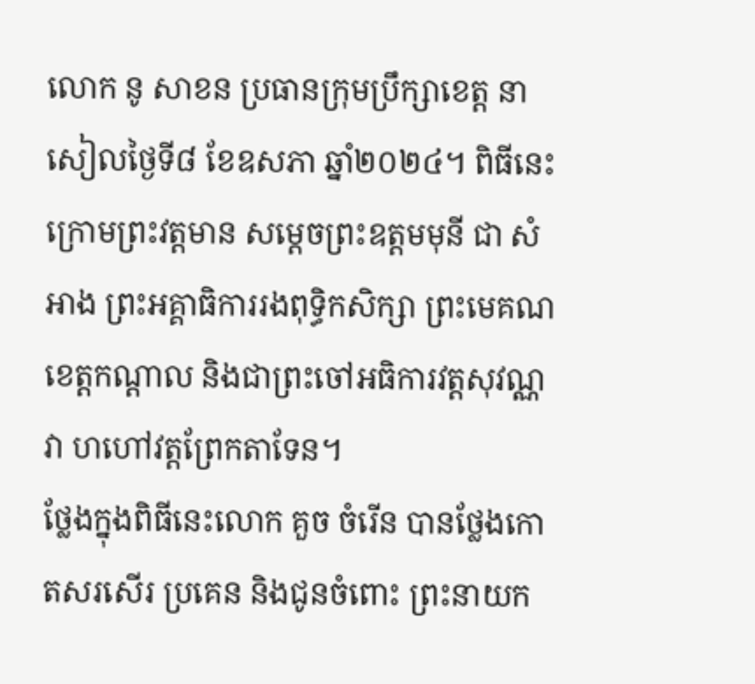លោក នូ សាខន ប្រធានក្រុមប្រឹក្សាខេត្ត នាសៀលថ្ងៃទី៨ ខែឧសភា ឆ្នាំ២០២៤។ ពិធីនេះក្រោមព្រះវត្តមាន សម្តេចព្រះឧត្តមមុនី ជា សំអាង ព្រះអគ្គាធិការរងពុទ្ធិកសិក្សា ព្រះមេគណខេត្តកណ្តាល និងជាព្រះចៅអធិការវត្តសុវណ្ណវា ហហៅវត្តព្រែកតាទែន។
ថ្លែងក្នុងពិធីនេះលោក គួច ចំរើន បានថ្លែងកោតសរសើរ ប្រគេន និងជូនចំពោះ ព្រះនាយក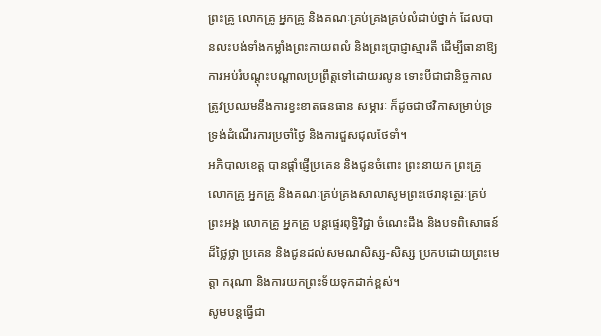ព្រះគ្រូ លោកគ្រូ អ្នកគ្រូ និងគណៈគ្រប់គ្រងគ្រប់លំដាប់ថ្នាក់ ដែលបានលះបង់ទាំងកម្លាំងព្រះកាយពលំ និងព្រះប្រាជ្ញាស្មារតី ដើម្បីធានាឱ្យការអប់រំបណ្ដុះបណ្ដាលប្រព្រឹត្តទៅដោយរលូន ទោះបីជាជានិច្ចកាល ត្រូវប្រឈមនឹងការខ្វះខាតធនធាន សម្ភារៈ ក៏ដូចជាថវិកាសម្រាប់ទ្រទ្រង់ដំណើរការប្រចាំថ្ងៃ និងការជួសជុលថែទាំ។
អភិបាលខេត្ត បានផ្តាំផ្ញើប្រគេន និងជូនចំពោះ ព្រះនាយក ព្រះគ្រូ លោកគ្រូ អ្នកគ្រូ និងគណៈគ្រប់គ្រងសាលាសូមព្រះថេរានុត្ថេរៈគ្រប់ព្រះអង្គ លោកគ្រូ អ្នកគ្រូ បន្តផ្ទេរពុទ្ធិវិជ្ជា ចំណេះដឹង និងបទពិសោធន៍ដ៏ថ្លៃថ្លា ប្រគេន និងជូនដល់សមណសិស្ស-សិស្ស ប្រកបដោយព្រះមេត្តា ករុណា និងការយកព្រះទ័យទុកដាក់ខ្ពស់។
សូមបន្តធ្វើជា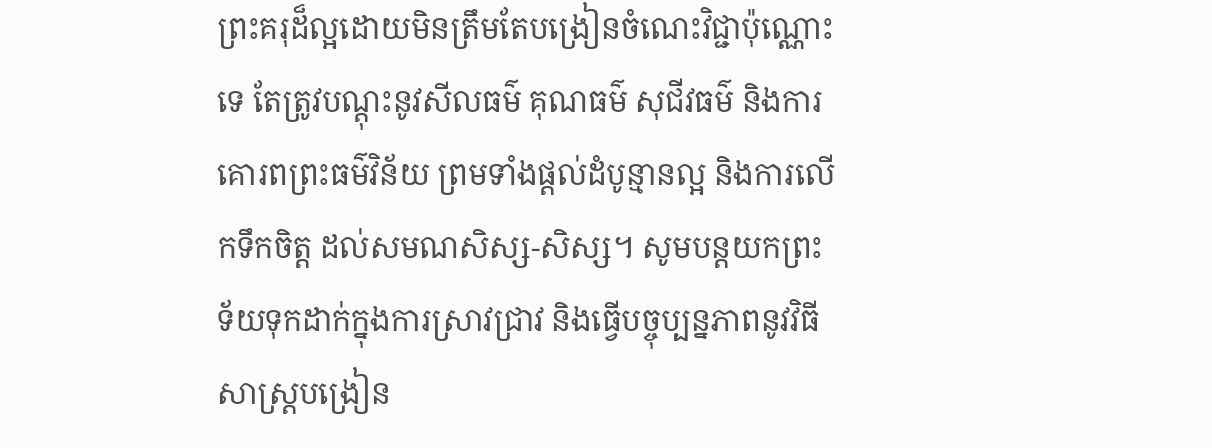ព្រះគរុដ៏ល្អដោយមិនត្រឹមតែបង្រៀនចំណេះវិជ្ជាប៉ុណ្ណោះទេ តែត្រូវបណ្ដុះនូវសីលធម៌ គុណធម៌ សុជីវធម៌ និងការគោរពព្រះធម៌វិន័យ ព្រមទាំងផ្ដល់ដំបូន្មានល្អ និងការលើកទឹកចិត្ត ដល់សមណសិស្ស-សិស្ស។ សូមបន្តយកព្រះទ័យទុកដាក់ក្នុងការស្រាវជ្រាវ និងធ្វើបច្ចុប្បន្នភាពនូវវិធីសាស្ត្របង្រៀន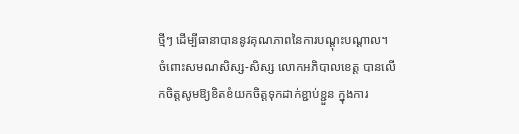ថ្មីៗ ដើម្បីធានាបាននូវគុណភាពនៃការបណ្ដុះបណ្ដាល។
ចំពោះសមណសិស្ស-សិស្ស លោកអភិបាលខេត្ត បានលើកចិត្តសូមឱ្យខិតខំយកចិត្តទុកដាក់ខ្ជាប់ខ្ជួន ក្នុងការ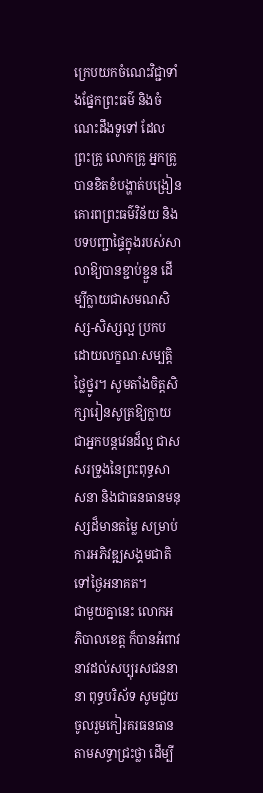ក្រេបយកចំណេះវិជ្ជាទាំងផ្នែកព្រះធម៌ និងចំណេះដឹងទូទៅ ដែលព្រះគ្រូ លោកគ្រូ អ្នកគ្រូ បានខិតខំបង្ហាត់បង្រៀន គោរពព្រះធម៌វិន័យ និងបទបញ្ជាផ្ទៃក្នុងរបស់សាលាឱ្យបានខ្ជាប់ខ្ជួន ដើម្បីក្លាយជាសមណសិស្ស-សិស្សល្អ ប្រកបដោយលក្ខណៈសម្បត្តិថ្លៃថ្នូរ។ សូមតាំងចិត្តសិក្សារៀនសូត្រឱ្យក្លាយជាអ្នកបន្តវេនដ៏ល្អ ជាសសរទ្រូងនៃព្រះពុទ្ធសាសនា និងជាធនធានមនុស្សដ៏មានតម្លៃ សម្រាប់ការអភិវឌ្ឍសង្គមជាតិទៅថ្ងៃអនាគត។
ជាមួយគ្នានេះ លោកអភិបាលខេត្ត ក៏បានអំពាវនាវដល់សប្បុរសជននានា ពុទ្ធបរិស័ទ សូមជួយចូលរួមកៀរគរធនធាន តាមសទ្ធាជ្រះថ្លា ដើម្បី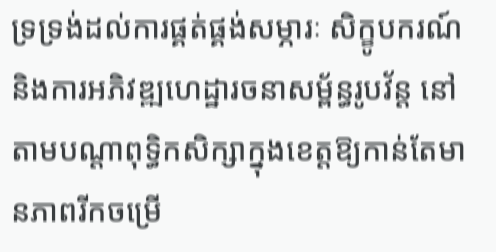ទ្រទ្រង់ដល់ការផ្គត់ផ្គង់សម្ភារៈ សិក្ខូបករណ៍ និងការអភិវឌ្ឍហេដ្ឋារចនាសម្ព័ន្ធរូបវ័ន្ត នៅតាមបណ្ដាពុទ្ធិកសិក្សាក្នុងខេត្តឱ្យកាន់តែមានភាពរីកចម្រើ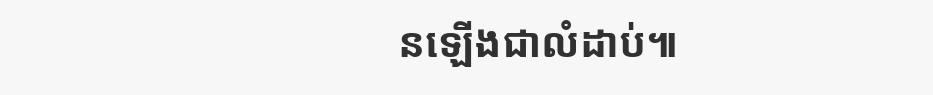នឡើងជាលំដាប់៕